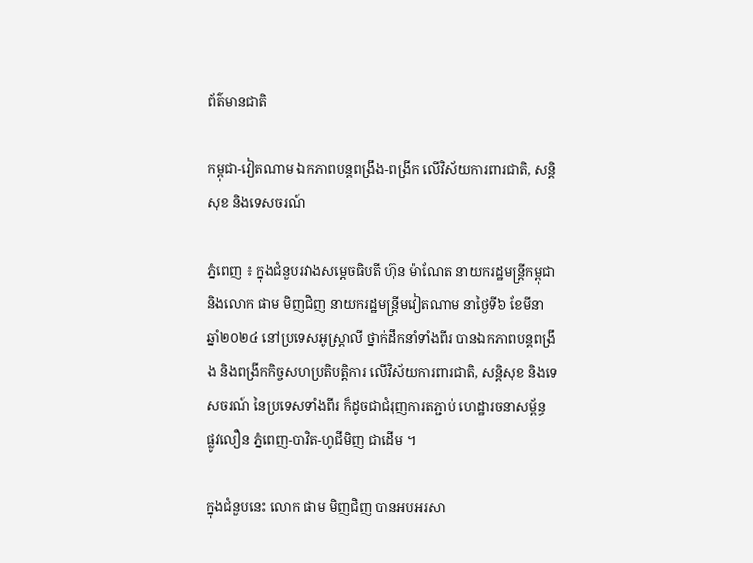ព័ត៌មានជាតិ

កម្ពុជា-វៀតណាម ឯកភាពបន្តពង្រឹង-ពង្រីក លើវិស័យការពារជាតិ, សន្តិសុខ និងទេសចរណ៍

ភ្នំពេញ ៖ ក្នុងជំនួបរវាងសម្តេចធិបតី ហ៊ុន ម៉ាណែត នាយករដ្ឋមន្ត្រីកម្ពុជា និងលោក ផាម មិញជិញ នាយករដ្ឋមន្រ្តីមវៀតណាម នាថ្ងៃទី៦ ខែមីនា ឆ្នាំ២០២៤ នៅប្រទេសអូស្ត្រាលី ថ្នាក់ដឹកនាំទាំងពីរ បានឯកភាពបន្តពង្រឹង និងពង្រីកកិច្ចសហប្រតិបត្តិការ លើវិស័យការពារជាតិ, សន្តិសុខ និងទេសចរណ៍ នៃប្រទេសទាំងពីរ ក៏ដូចជាជំរុញការតភ្ជាប់ ហេដ្ឋារចនាសម្ព័ន្ធ ផ្លូវលឿន ភ្នំពេញ-បាវិត-ហូជីមិញ ជាដើម ។

ក្នុងជំនួបនេះ លោក ផាម មិញជិញ បានអបអរសា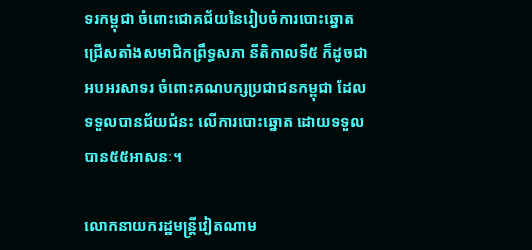ទរកម្ពុជា ចំពោះជោគជ័យនៃរៀបចំការបោះឆ្នោត ជ្រើសតាំងសមាជិកព្រឹទ្ធសភា នីតិកាលទី៥ ក៏ដូចជាអបអរសាទរ ចំពោះគណបក្សប្រជាជនកម្ពុជា ដែលទទួលបានជ័យជំនះ លើការបោះឆ្នោត ដោយទទួលបាន៥៥អាសនៈ។

លោកនាយករដ្ឋមន្រ្តីវៀតណាម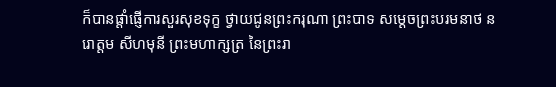ក៏បានផ្ដាំផ្ញើការសួរសុខទុក្ខ ថ្វាយជូនព្រះករុណា ព្រះបាទ សម្ដេចព្រះបរមនាថ នរោត្តម សីហមុនី ព្រះមហាក្សត្រ នៃព្រះរា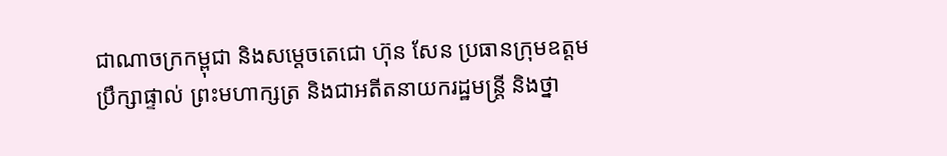ជាណាចក្រកម្ពុជា និងសម្តេចតេជោ ហ៊ុន សែន ប្រធានក្រុមឧត្តមប្រឹក្សាផ្ទាល់ ព្រះមហាក្សត្រ និងជាអតីតនាយករដ្ឋមន្ត្រី និងថ្នា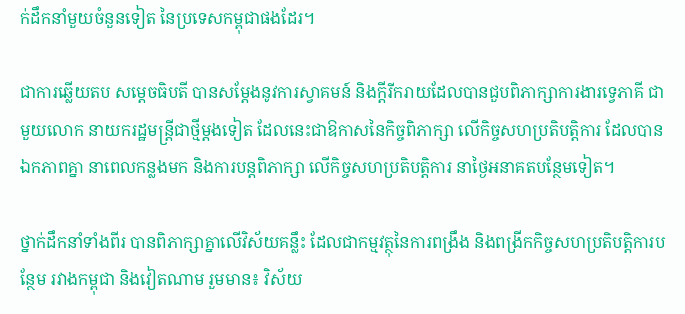ក់ដឹកនាំមួយចំនួនទៀត នៃប្រទេសកម្ពុជាផងដែរ។

ជាការឆ្លើយតប សម្តេចធិបតី បានសម្ដែងនូវការស្វាគមន៍ និងក្ដីរីករាយដែលបានជួបពិភាក្សាការងារទ្វេភាគី ជាមួយលោក នាយករដ្ឋមន្ត្រីជាថ្មីម្ដងទៀត ដែលនេះជាឱកាសនៃកិច្ចពិភាក្សា លើកិច្ចសហប្រតិបត្តិការ ដែលបានឯកភាពគ្នា នាពេលកន្លងមក និងការបន្តពិភាក្សា លើកិច្ចសហប្រតិបត្តិការ នាថ្ងៃអនាគតបន្ថែមទៀត។

ថ្នាក់ដឹកនាំទាំងពីរ បានពិភាក្សាគ្នាលើវិស័យគន្លឹះ ដែលជាកម្មវត្ថុនៃការពង្រឹង និងពង្រីកកិច្ចសហប្រតិបត្តិការបន្ថែម រវាងកម្ពុជា និងវៀតណាម រួមមាន៖ វិស័យ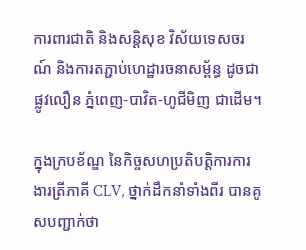ការពារជាតិ និងសន្តិសុខ វិស័យទេសចរណ៍ និងការតភ្ជាប់ហេដ្ឋារចនាសម្ព័ន្ធ ដូចជាផ្លូវលឿន ភ្នំពេញ-បាវិត-ហូជីមិញ ជាដើម។

ក្នុងក្របខ័ណ្ឌ នៃកិច្ចសហប្រតិបត្តិការការងារត្រីភាគី CLV, ថ្នាក់ដឹកនាំទាំងពីរ បានគូសបញ្ជាក់ថា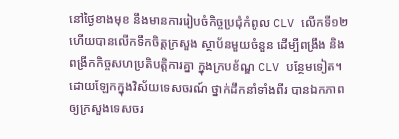នៅថ្ងៃខាងមុខ នឹងមានការរៀបចំកិច្ចប្រជុំកំពូល CLV លើកទី១២ ហើយបានលើកទឹកចិត្តក្រសួង ស្ថាប័នមួយចំនួន ដើម្បីពង្រឹង និងពង្រីកកិច្ចសហប្រតិបត្តិការគ្នា ក្នុងក្របខ័ណ្ឌ CLV បន្ថែមទៀត។ ដោយឡែកក្នុងវិស័យទេសចរណ៍ ថ្នាក់ដឹកនាំទាំងពីរ បានឯកភាពឲ្យក្រសួងទេសចរ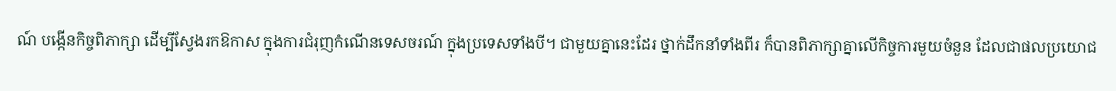ណ៍ បង្កើនកិច្ចពិភាក្សា ដើម្បីស្វែងរកឱកាស ក្នុងការជំរុញកំណើនទេសចរណ៍ ក្នុងប្រទេសទាំងបី។ ជាមួយគ្នានេះដែរ ថ្នាក់ដឹកនាំទាំងពីរ ក៏បានពិភាក្សាគ្នាលើកិច្ចការមួយចំនួន ដែលជាផលប្រយោជ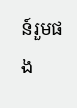ន៍រួមផង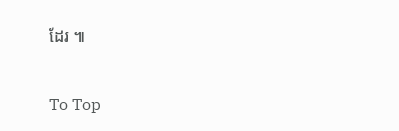ដែរ ៕

To Top